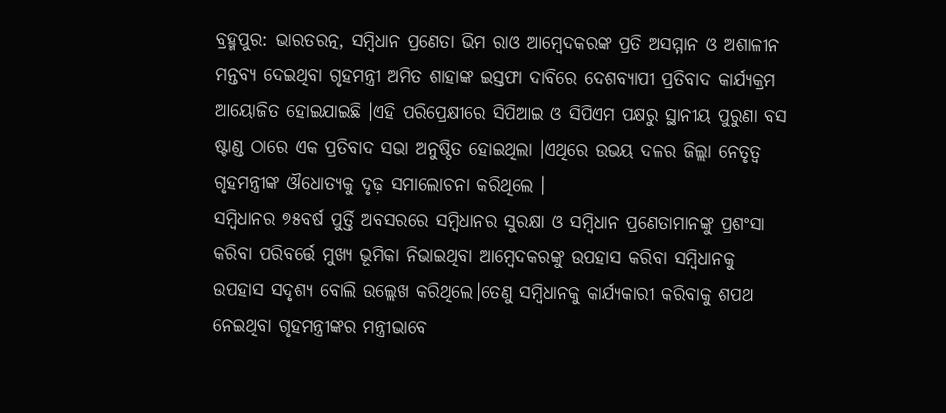ବ୍ରହ୍ମପୁର: ଭାରତରତ୍ନ, ସମ୍ବିଧାନ ପ୍ରଣେତା ଭିମ ରାଓ ଆମ୍ବେଦକରଙ୍କ ପ୍ରତି ଅସମ୍ମାନ ଓ ଅଶାଳୀନ ମନ୍ତବ୍ୟ ଦେଇଥିବା ଗୃହମନ୍ତ୍ରୀ ଅମିତ ଶାହାଙ୍କ ଇସ୍ତଫା ଦାବିରେ ଦେଶବ୍ୟାପୀ ପ୍ରତିବାଦ କାର୍ଯ୍ୟକ୍ରମ ଆୟୋଜିତ ହୋଇଯାଇଛି ।ଏହି ପରିପ୍ରେକ୍ଷୀରେ ସିପିଆଇ ଓ ସିପିଏମ ପକ୍ଷରୁ ସ୍ଥାନୀୟ ପୁରୁଣା ବସ ଷ୍ଟାଣ୍ଡ ଠାରେ ଏକ ପ୍ରତିବାଦ ସଭା ଅନୁଷ୍ଠିତ ହୋଇଥିଲା ।ଏଥିରେ ଉଭୟ ଦଳର ଜିଲ୍ଲା ନେତୃତ୍ୱ ଗୃହମନ୍ତ୍ରୀଙ୍କ ଔଧୋତ୍ୟକୁ ଦୃଢ଼ ସମାଲୋଚନା କରିଥିଲେ ।
ସମ୍ବିଧାନର ୭୫ବର୍ଷ ପୁର୍ତ୍ତି ଅବସରରେ ସମ୍ବିଧାନର ସୁରକ୍ଷା ଓ ସମ୍ବିଧାନ ପ୍ରଣେତାମାନଙ୍କୁ ପ୍ରଶଂସା କରିବା ପରିବର୍ତ୍ତେ ମୁଖ୍ୟ ଭୂମିକା ନିଭାଇଥିବା ଆମ୍ବେଦକରଙ୍କୁ ଉପହାସ କରିବା ସମ୍ବିଧାନକୁ ଉପହାସ ସଦୃଶ୍ୟ ବୋଲି ଉଲ୍ଲେଖ କରିଥିଲେ।ତେଣୁ ସମ୍ବିଧାନକୁ କାର୍ଯ୍ୟକାରୀ କରିବାକୁ ଶପଥ ନେଇଥିବା ଗୃହମନ୍ତ୍ରୀଙ୍କର ମନ୍ତ୍ରୀଭାବେ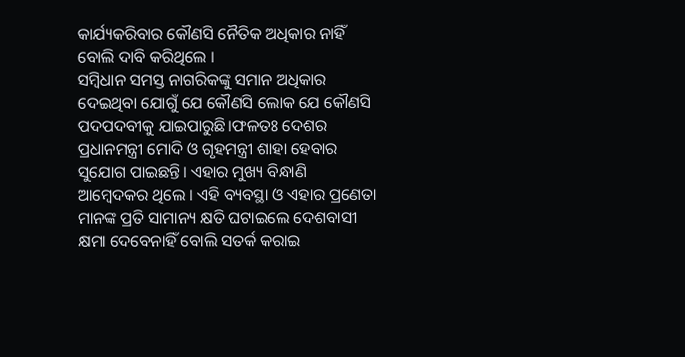କାର୍ଯ୍ୟକରିବାର କୌଣସି ନୈତିକ ଅଧିକାର ନାହିଁ ବୋଲି ଦାବି କରିଥିଲେ ।
ସମ୍ବିଧାନ ସମସ୍ତ ନାଗରିକଙ୍କୁ ସମାନ ଅଧିକାର ଦେଇଥିବା ଯୋଗୁଁ ଯେ କୌଣସି ଲୋକ ଯେ କୌଣସି ପଦପଦବୀକୁ ଯାଇପାରୁଛି।ଫଳତଃ ଦେଶର ପ୍ରଧାନମନ୍ତ୍ରୀ ମୋଦି ଓ ଗୃହମନ୍ତ୍ରୀ ଶାହା ହେବାର ସୁଯୋଗ ପାଇଛନ୍ତି। ଏହାର ମୁଖ୍ୟ ବିନ୍ଧାଣି ଆମ୍ବେଦକର ଥିଲେ । ଏହି ବ୍ୟବସ୍ଥା ଓ ଏହାର ପ୍ରଣେତା ମାନଙ୍କ ପ୍ରତି ସାମାନ୍ୟ କ୍ଷତି ଘଟାଇଲେ ଦେଶବାସୀ କ୍ଷମା ଦେବେନାହିଁ ବୋଲି ସତର୍କ କରାଇ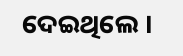ଦେଇଥିଲେ ।